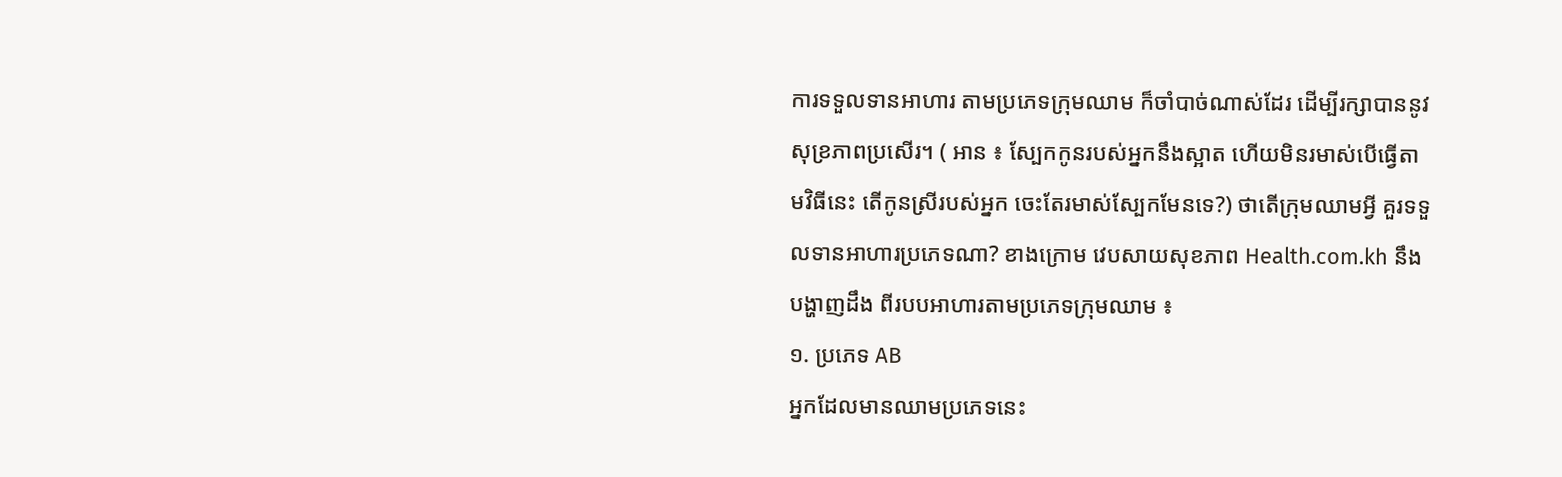ការទទួលទានអាហារ តាមប្រភេទក្រុមឈាម ក៏ចាំបាច់ណាស់ដែរ ដើម្បីរក្សាបាននូវសុខ្រភាពប្រសើរ។ ( អាន ៖ ស្បែកកូនរបស់អ្នកនឹងស្អាត ហើយមិនរមាស់បើធ្វើតាមវិធីនេះ តើកូនស្រីរបស់អ្នក ចេះតែរមាស់ស្បែកមែនទេ?) ថាតើក្រុមឈាមអ្វី គួរទទួលទានអាហារប្រភេទណា? ខាងក្រោម វេបសាយសុខភាព Health.com.kh នឹងបង្ហាញដឹង ពីរបបអាហារតាមប្រភេទក្រុមឈាម ៖
១. ប្រភេទ AB
អ្នកដែលមានឈាមប្រភេទនេះ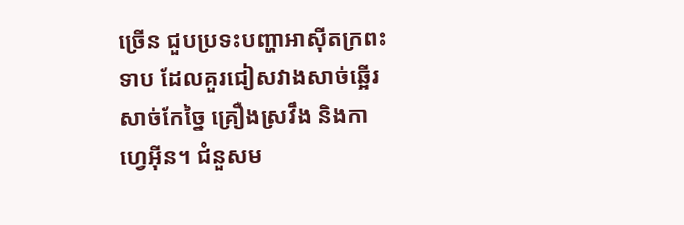ច្រើន ជួបប្រទះបញ្ហាអាស៊ីតក្រពះទាប ដែលគួរជៀសវាងសាច់ឆ្អើរ សាច់កែច្នៃ គ្រឿងស្រវឹង និងកាហ្វេអ៊ីន។ ជំនួសម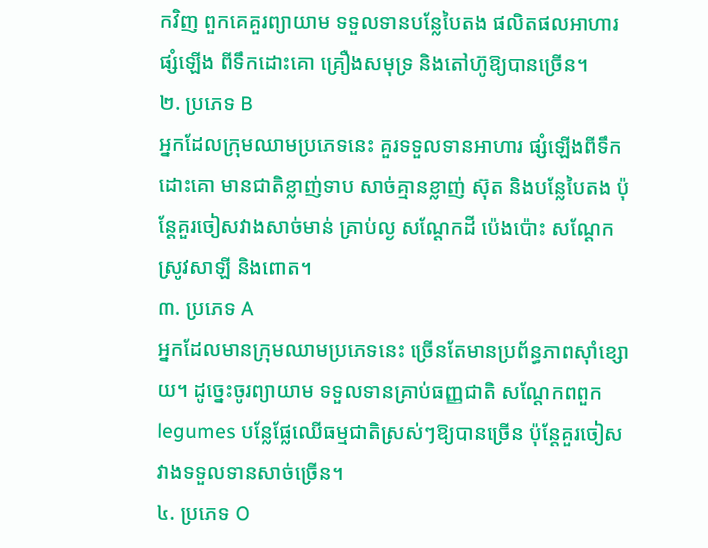កវិញ ពួកគេគួរព្យាយាម ទទួលទានបន្លែបៃតង ផលិតផលអាហារផ្សំឡើង ពីទឹកដោះគោ គ្រឿងសមុទ្រ និងតៅហ៊ូឱ្យបានច្រើន។
២. ប្រភេទ B
អ្នកដែលក្រុមឈាមប្រភេទនេះ គួរទទួលទានអាហារ ផ្សំឡើងពីទឹកដោះគោ មានជាតិខ្លាញ់ទាប សាច់គ្មានខ្លាញ់ ស៊ុត និងបន្លែបៃតង ប៉ុន្តែគួរចៀសវាងសាច់មាន់ គ្រាប់ល្ង សណ្ដែកដី ប៉េងប៉ោះ សណ្ដែក ស្រូវសាឡី និងពោត។
៣. ប្រភេទ A
អ្នកដែលមានក្រុមឈាមប្រភេទនេះ ច្រើនតែមានប្រព័ន្ធភាពស៊ាំខ្សោយ។ ដូច្នេះចូរព្យាយាម ទទួលទានគ្រាប់ធញ្ញជាតិ សណ្ដែកពពួក legumes បន្លែផ្លែឈើធម្មជាតិស្រស់ៗឱ្យបានច្រើន ប៉ុន្តែគួរចៀសវាងទទួលទានសាច់ច្រើន។
៤. ប្រភេទ O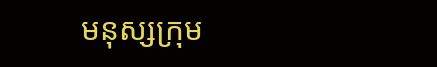មនុស្សក្រុម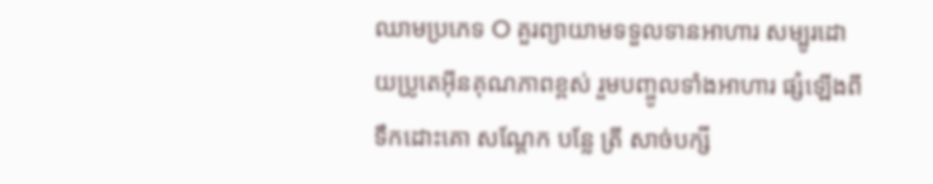ឈាមប្រភេទ O គួរព្យាយាមទទួលទានអាហារ សម្បូរដោយប្រូតេអ៊ីនគុណភាពខ្ពស់ រួមបញ្ចូលទាំងអាហារ ផ្សំឡើងពីទឹកដោះគោ សណ្ដែក បន្លែ ត្រី សាច់បក្សី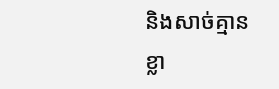និងសាច់គ្មានខ្លា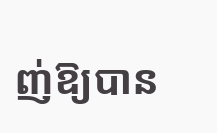ញ់ឱ្យបាន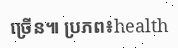ច្រើន៕ ប្រភព៖health